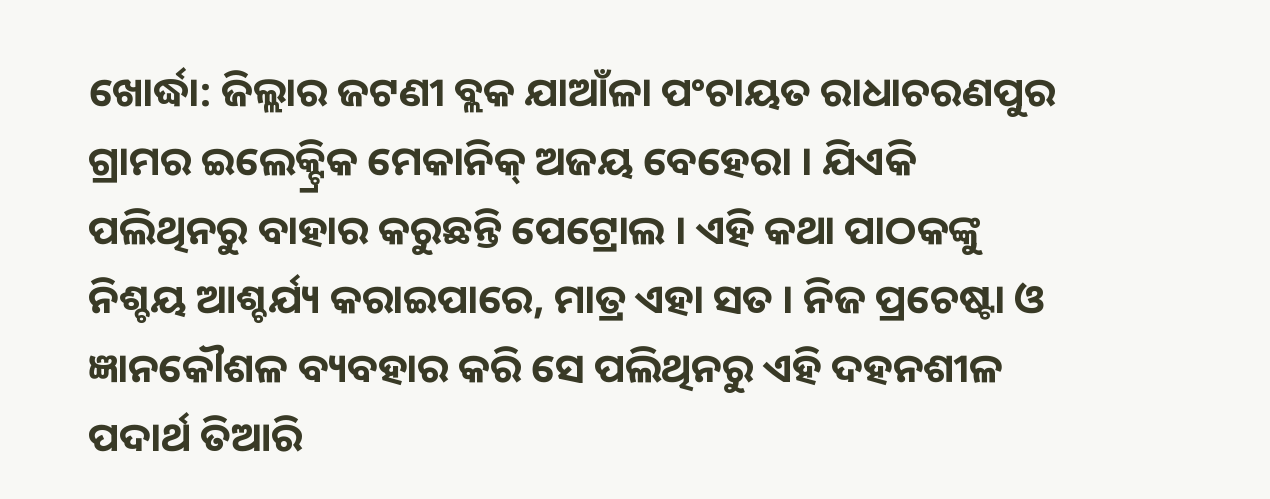ଖୋର୍ଦ୍ଧା: ଜିଲ୍ଲାର ଜଟଣୀ ବ୍ଲକ ଯାଆଁଳା ପଂଚାୟତ ରାଧାଚରଣପୁର ଗ୍ରାମର ଇଲେକ୍ଟ୍ରିକ ମେକାନିକ୍ ଅଜୟ ବେହେରା । ଯିଏକି ପଲିଥିନରୁ ବାହାର କରୁଛନ୍ତି ପେଟ୍ରୋଲ । ଏହି କଥା ପାଠକଙ୍କୁ ନିଶ୍ଚୟ ଆଶ୍ଚର୍ଯ୍ୟ କରାଇପାରେ, ମାତ୍ର ଏହା ସତ । ନିଜ ପ୍ରଚେଷ୍ଟା ଓ ଜ୍ଞାନକୌଶଳ ବ୍ୟବହାର କରି ସେ ପଲିଥିନରୁ ଏହି ଦହନଶୀଳ ପଦାର୍ଥ ତିଆରି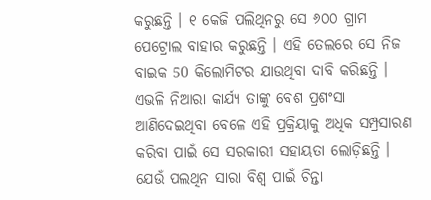କରୁଛନ୍ତି । ୧ କେଜି ପଲିଥିନରୁ ସେ ୬୦୦ ଗ୍ରାମ ପେଟ୍ରୋଲ ବାହାର କରୁଛନ୍ତି । ଏହି ତେଲରେ ସେ ନିଜ ବାଇକ 50 କିଲୋମିଟର ଯାଉଥିବା ଦାବି କରିଛନ୍ତି । ଏଭଳି ନିଆରା କାର୍ଯ୍ୟ ତାଙ୍କୁ ବେଶ ପ୍ରଶଂସା ଆଣିଦେଇଥିବା ବେଳେ ଏହି ପ୍ରକ୍ରିୟାକୁ ଅଧିକ ସମ୍ପ୍ରସାରଣ କରିବା ପାଇଁ ସେ ସରକାରୀ ସହାୟତା ଲୋଡ଼ିଛନ୍ତି ।
ଯେଉଁ ପଲଥିନ ସାରା ବିଶ୍ୱ ପାଇଁ ଚିନ୍ତା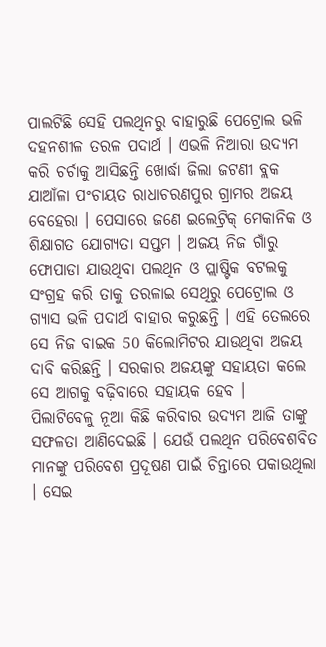ପାଲଟିଛି ସେହି ପଲଥିନରୁ ବାହାରୁଛି ପେଟ୍ରୋଲ ଭଳି ଦହନଶୀଳ ତରଳ ପଦାର୍ଥ । ଏଭଳି ନିଆରା ଉଦ୍ୟମ କରି ଚର୍ଚାକୁ ଆସିଛନ୍ତି ଖୋର୍ଦ୍ଧା ଜିଲା ଜଟଣୀ ବ୍ଲକ ଯାଆଁଳା ପଂଚାୟତ ରାଧାଚରଣପୁର ଗ୍ରାମର ଅଜୟ ବେହେରା । ପେସାରେ ଜଣେ ଇଲେଟ୍ରିକ୍ ମେକାନିକ ଓ ଶିକ୍ଷାଗତ ଯୋଗ୍ୟତା ସପ୍ତମ । ଅଜୟ ନିଜ ଗାଁରୁ ଫୋପାଡା ଯାଉଥିବା ପଲଥିନ ଓ ପ୍ଲାଷ୍ଟିକ ବଟଲକୁ ସଂଗ୍ରହ କରି ତାକୁ ତରଳାଇ ସେଥିରୁ ପେଟ୍ରୋଲ ଓ ଗ୍ୟାସ ଭଳି ପଦାର୍ଥ ବାହାର କରୁଛନ୍ତି । ଏହି ତେଲରେ ସେ ନିଜ ବାଇକ 50 କିଲୋମିଟର ଯାଉଥିବା ଅଜୟ ଦାବି କରିଛନ୍ତି । ସରକାର ଅଜୟଙ୍କୁ ସହାୟତା କଲେ ସେ ଆଗକୁ ବଢ଼ିବାରେ ସହାୟକ ହେବ ।
ପିଲାଟିବେଳୁ ନୂଆ କିଛି କରିବାର ଉଦ୍ୟମ ଆଜି ତାଙ୍କୁ ସଫଳତା ଆଣିଦେଇଛି । ଯେଉଁ ପଲଥିନ ପରିବେଶବିତ ମାନଙ୍କୁ ପରିବେଶ ପ୍ରଦୂଷଣ ପାଇଁ ଚିନ୍ତାରେ ପକାଉଥିଲା । ସେଇ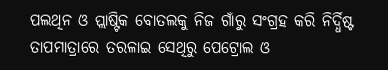ପଲଥିନ ଓ ପ୍ଲାଷ୍ଟିକ ବୋତଲକୁ ନିଜ ଗାଁରୁ ସଂଗ୍ରହ କରି ନିର୍ଦ୍ଧିଷ୍ଟ ତାପମାତ୍ରାରେ ତରଳାଇ ସେଥିରୁ ପେଟ୍ରୋଲ ଓ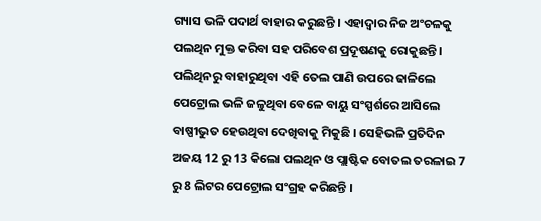ଗ୍ୟାସ ଭଳି ପଦାର୍ଥ ବାହାର କରୁଛନ୍ତି । ଏହାଦ୍ୱାର ନିଜ ଅଂଚଳକୁ ପଲଥିନ ମୁକ୍ତ କରିବା ସହ ପରିବେଶ ପ୍ରଦୂଷଣକୁ ରୋକୁଛନ୍ତି । ପଲିଥିନରୁ ବାହାରୁଥିବା ଏହି ତେଲ ପାଣି ଉପରେ ଢାଳିଲେ ପେଟ୍ରୋଲ ଭଳି ଜଳୁଥିବା ବେଳେ ବାୟୁ ସଂସ୍ପର୍ଶରେ ଆସିଲେ ବାଷ୍ପୀଭୁତ ହେଉଥିବା ଦେଖିବାକୁ ମିକୁଛି । ସେହିଭଳି ପ୍ରତିଦିନ ଅଜୟ 12 ରୁ 13 କିଲୋ ପଲଥିନ ଓ ପ୍ଲାଷ୍ଟିକ ବୋତଲ ତରଳାଇ 7 ରୁ 8 ଲିଟର ପେଟ୍ରୋଲ ସଂଗ୍ରହ କରିଛନ୍ତି ।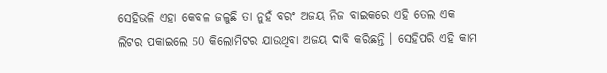ସେହିଭଳି ଏହା କେବଳ ଜଳୁଛି ତା ନୁହଁ ବରଂ ଅଜୟ ନିଜ ବାଇକରେ ଏହି ତେଲ ଏକ ଲିଟର ପକାଇଲେ 50 କିଲୋମିଟର ଯାଉଥିବା ଅଜୟ ଦାବି କରିଛନ୍ତି । ସେହିପରି ଏହି କାମ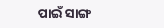ପାଇଁ ସାଙ୍ଗ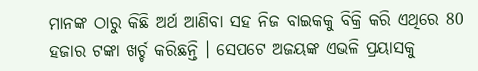ମାନଙ୍କ ଠାରୁ କିଛି ଅର୍ଥ ଆଣିବା ସହ ନିଜ ବାଇକକୁ ବିକ୍ରି କରି ଏଥିରେ 80 ହଜାର ଟଙ୍କା ଖର୍ଚ୍ଚ କରିଛନ୍ତି । ସେପଟେ ଅଜୟଙ୍କ ଏଭଳି ପ୍ରୟାସକୁ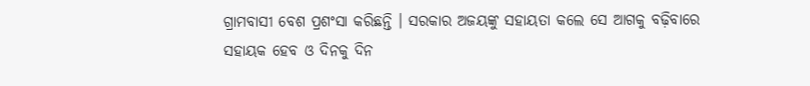ଗ୍ରାମବାସୀ ବେଶ ପ୍ରଶଂସା କରିଛନ୍ତି । ସରକାର ଅଜୟଙ୍କୁ ସହାୟତା କଲେ ସେ ଆଗକୁ ବଢ଼ିବାରେ ସହାୟକ ହେବ ଓ ଦିନକୁ ଦିନ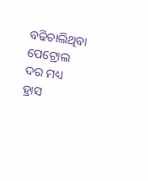ବଢିଚାଲିଥିବା ପେଟ୍ରୋଲ ଦର ମଧ୍ୟ ହ୍ରାସ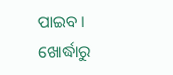ପାଇବ ।
ଖୋର୍ଦ୍ଧାରୁ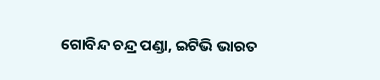ଗୋବିନ୍ଦ ଚନ୍ଦ୍ର ପଣ୍ଡା, ଇଟିଭି ଭାରତ